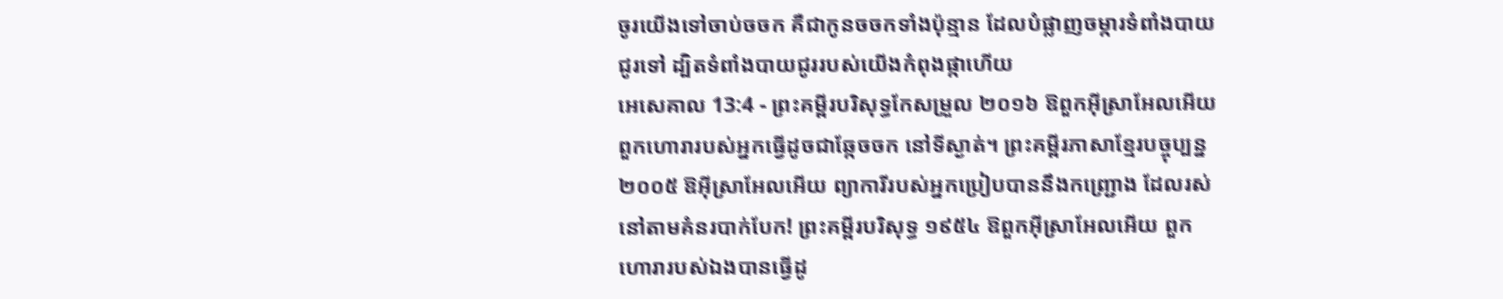ចូរយើងទៅចាប់ចចក គឺជាកូនចចកទាំងប៉ុន្មាន ដែលបំផ្លាញចម្ការទំពាំងបាយជូរទៅ ដ្បិតទំពាំងបាយជូររបស់យើងកំពុងផ្កាហើយ
អេសេគាល 13:4 - ព្រះគម្ពីរបរិសុទ្ធកែសម្រួល ២០១៦ ឱពួកអ៊ីស្រាអែលអើយ ពួកហោរារបស់អ្នកធ្វើដូចជាឆ្កែចចក នៅទីស្ងាត់។ ព្រះគម្ពីរភាសាខ្មែរបច្ចុប្បន្ន ២០០៥ ឱអ៊ីស្រាអែលអើយ ព្យាការីរបស់អ្នកប្រៀបបាននឹងកញ្ជ្រោង ដែលរស់នៅតាមគំនរបាក់បែក! ព្រះគម្ពីរបរិសុទ្ធ ១៩៥៤ ឱពួកអ៊ីស្រាអែលអើយ ពួកហោរារបស់ឯងបានធ្វើដូ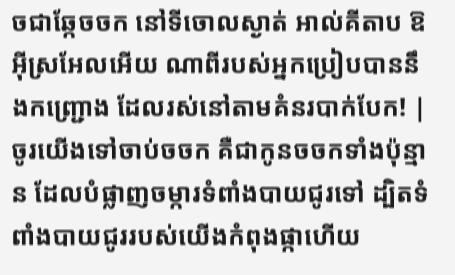ចជាឆ្កែចចក នៅទីចោលស្ងាត់ អាល់គីតាប ឱអ៊ីស្រអែលអើយ ណាពីរបស់អ្នកប្រៀបបាននឹងកញ្ជ្រោង ដែលរស់នៅតាមគំនរបាក់បែក! |
ចូរយើងទៅចាប់ចចក គឺជាកូនចចកទាំងប៉ុន្មាន ដែលបំផ្លាញចម្ការទំពាំងបាយជូរទៅ ដ្បិតទំពាំងបាយជូររបស់យើងកំពុងផ្កាហើយ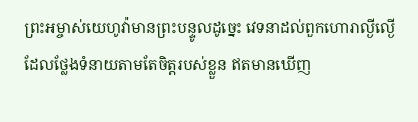ព្រះអម្ចាស់យេហូវ៉ាមានព្រះបន្ទូលដូច្នេះ វេទនាដល់ពួកហោរាល្ងីល្ងើ ដែលថ្លែងទំនាយតាមតែចិត្តរបស់ខ្លួន ឥតមានឃើញ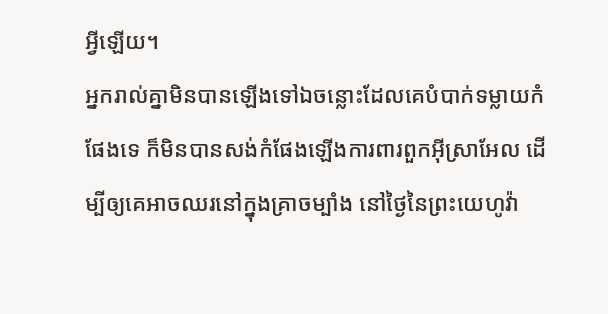អ្វីឡើយ។
អ្នករាល់គ្នាមិនបានឡើងទៅឯចន្លោះដែលគេបំបាក់ទម្លាយកំផែងទេ ក៏មិនបានសង់កំផែងឡើងការពារពួកអ៊ីស្រាអែល ដើម្បីឲ្យគេអាចឈរនៅក្នុងគ្រាចម្បាំង នៅថ្ងៃនៃព្រះយេហូវ៉ា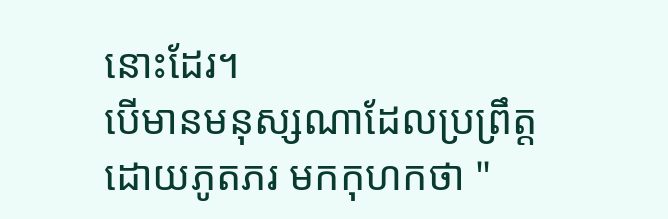នោះដែរ។
បើមានមនុស្សណាដែលប្រព្រឹត្តដោយភូតភរ មកកុហកថា "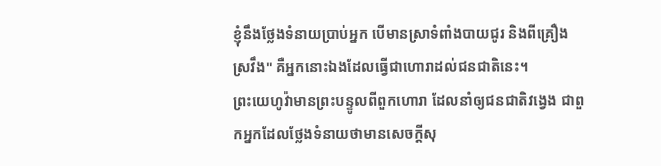ខ្ញុំនឹងថ្លែងទំនាយប្រាប់អ្នក បើមានស្រាទំពាំងបាយជូរ និងពីគ្រឿងស្រវឹង" គឺអ្នកនោះឯងដែលធ្វើជាហោរាដល់ជនជាតិនេះ។
ព្រះយេហូវ៉ាមានព្រះបន្ទូលពីពួកហោរា ដែលនាំឲ្យជនជាតិវង្វេង ជាពួកអ្នកដែលថ្លែងទំនាយថាមានសេចក្ដីសុ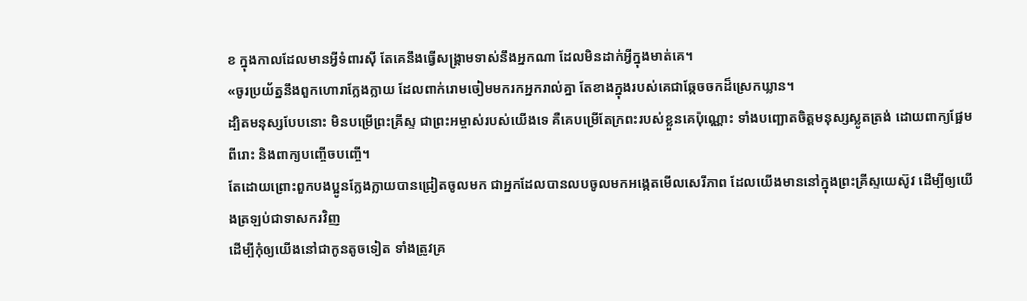ខ ក្នុងកាលដែលមានអ្វីទំពារស៊ី តែគេនឹងធ្វើសង្គ្រាមទាស់នឹងអ្នកណា ដែលមិនដាក់អ្វីក្នុងមាត់គេ។
«ចូរប្រយ័ត្ននឹងពួកហោរាក្លែងក្លាយ ដែលពាក់រោមចៀមមករកអ្នករាល់គ្នា តែខាងក្នុងរបស់គេជាឆ្កែចចកដ៏ស្រេកឃ្លាន។
ដ្បិតមនុស្សបែបនោះ មិនបម្រើព្រះគ្រីស្ទ ជាព្រះអម្ចាស់របស់យើងទេ គឺគេបម្រើតែក្រពះរបស់ខ្លួនគេប៉ុណ្ណោះ ទាំងបញ្ឆោតចិត្តមនុស្សស្លូតត្រង់ ដោយពាក្យផ្អែមពីរោះ និងពាក្យបញ្ចើចបញ្ចើ។
តែដោយព្រោះពួកបងប្អូនក្លែងក្លាយបានជ្រៀតចូលមក ជាអ្នកដែលបានលបចូលមកអង្កេតមើលសេរីភាព ដែលយើងមាននៅក្នុងព្រះគ្រីស្ទយេស៊ូវ ដើម្បីឲ្យយើងត្រឡប់ជាទាសករវិញ
ដើម្បីកុំឲ្យយើងនៅជាកូនតូចទៀត ទាំងត្រូវគ្រ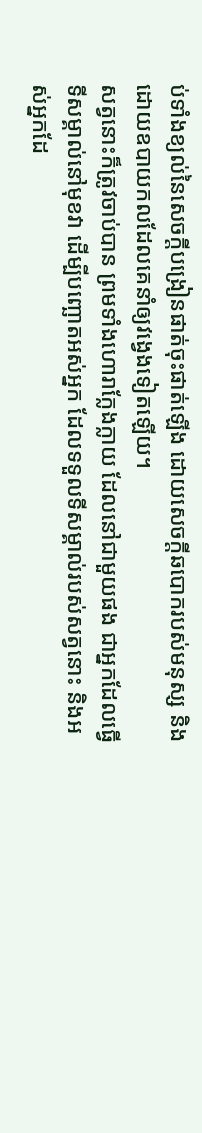ប់ទាំងខ្យល់នៃសេចក្តីបង្រៀនផាត់ចុះផាត់ឡើង ដោយសេចក្តីឆបោករបស់មនុស្ស និងដោយឧបាយកលដែលគេនាំឲ្យវង្វេងទៀតឡើយ។
សត្វនោះក៏ត្រូវចាប់បាន ព្រមទាំងហោរាក្លែងក្លាយ ដែលនៅជាមួយផង ជាអ្នកដែលធ្វើទីសម្គាល់នៅមុខវា ដើម្បីបញ្ឆោតអស់អ្នក ដែលទទួលទីសម្គាល់របស់សត្វនោះ និងអស់អ្នកដែ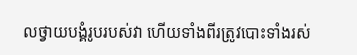លថ្វាយបង្គំរូបរបស់វា ហើយទាំងពីរត្រូវបោះទាំងរស់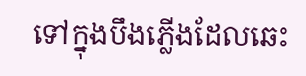ទៅក្នុងបឹងភ្លើងដែលឆេះ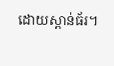ដោយស្ពាន់ធ័រ។